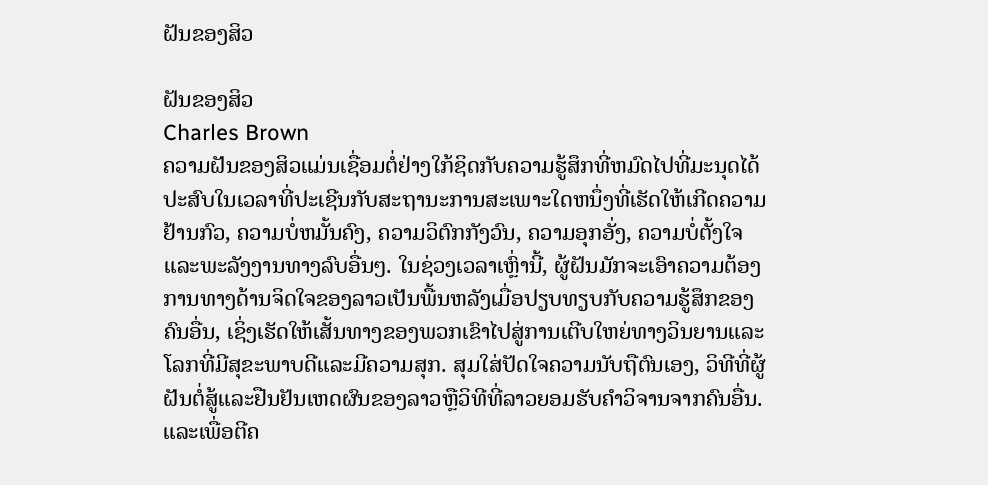ຝັນຂອງສິວ

ຝັນຂອງສິວ
Charles Brown
ຄວາມຝັນຂອງສິວແມ່ນເຊື່ອມຕໍ່ຢ່າງໃກ້ຊິດກັບຄວາມຮູ້ສຶກທີ່ຫມົດໄປທີ່ມະນຸດໄດ້ປະສົບໃນເວລາທີ່ປະເຊີນກັບສະຖານະການສະເພາະໃດຫນຶ່ງທີ່ເຮັດໃຫ້ເກີດຄວາມຢ້ານກົວ, ຄວາມບໍ່ຫມັ້ນຄົງ, ຄວາມວິຕົກກັງວົນ, ຄວາມອຸກອັ່ງ, ຄວາມບໍ່ຕັ້ງໃຈແລະພະລັງງານທາງລົບອື່ນໆ. ໃນຊ່ວງເວລາເຫຼົ່ານີ້, ຜູ້ຝັນມັກຈະເອົາຄວາມຕ້ອງການທາງດ້ານຈິດໃຈຂອງລາວເປັນພື້ນຫລັງເມື່ອປຽບທຽບກັບຄວາມຮູ້ສຶກຂອງຄົນອື່ນ, ເຊິ່ງເຮັດໃຫ້ເສັ້ນທາງຂອງພວກເຂົາໄປສູ່ການເຕີບໃຫຍ່ທາງວິນຍານແລະໂລກທີ່ມີສຸຂະພາບດີແລະມີຄວາມສຸກ. ສຸມໃສ່ປັດໃຈຄວາມນັບຖືຕົນເອງ, ວິທີທີ່ຜູ້ຝັນຕໍ່ສູ້ແລະຢືນຢັນເຫດຜົນຂອງລາວຫຼືວິທີທີ່ລາວຍອມຮັບຄໍາວິຈານຈາກຄົນອື່ນ. ແລະເພື່ອຕີຄ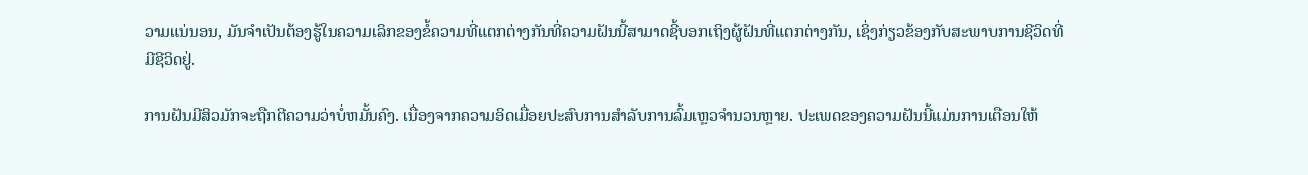ວາມແນ່ນອນ, ມັນຈໍາເປັນຕ້ອງຮູ້ໃນຄວາມເລິກຂອງຂໍ້ຄວາມທີ່ແຕກຕ່າງກັນທີ່ຄວາມຝັນນີ້ສາມາດຊີ້ບອກເຖິງຜູ້ຝັນທີ່ແຕກຕ່າງກັນ, ເຊິ່ງກ່ຽວຂ້ອງກັບສະພາບການຊີວິດທີ່ມີຊີວິດຢູ່.

ການຝັນມີສິວມັກຈະຖືກຕີຄວາມວ່າບໍ່ຫມັ້ນຄົງ. ເນື່ອງຈາກຄວາມອິດເມື່ອຍປະສົບການສໍາລັບການລົ້ມເຫຼວຈໍານວນຫຼາຍ. ປະເພດຂອງຄວາມຝັນນີ້ແມ່ນການເຕືອນໃຫ້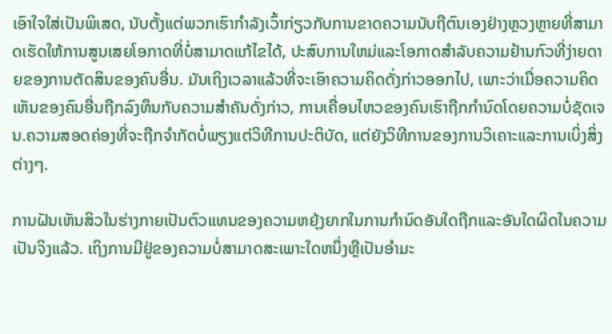ເອົາໃຈໃສ່ເປັນພິເສດ, ນັບຕັ້ງແຕ່ພວກເຮົາກໍາລັງເວົ້າກ່ຽວກັບການຂາດຄວາມນັບຖືຕົນເອງຢ່າງຫຼວງຫຼາຍທີ່ສາມາດເຮັດໃຫ້ການສູນເສຍໂອກາດທີ່ບໍ່ສາມາດແກ້ໄຂໄດ້, ປະສົບການໃຫມ່ແລະໂອກາດສໍາລັບຄວາມຢ້ານກົວທີ່ງ່າຍດາຍຂອງການຕັດສິນຂອງຄົນອື່ນ. ມັນເຖິງເວລາແລ້ວທີ່ຈະເອົາຄວາມຄິດດັ່ງກ່າວອອກໄປ, ເພາະວ່າເມື່ອຄວາມຄິດເຫັນຂອງຄົນອື່ນຖືກລົງທຶນກັບຄວາມສໍາຄັນດັ່ງກ່າວ, ການເຄື່ອນໄຫວຂອງຄົນເຮົາຖືກກໍານົດໂດຍຄວາມບໍ່ຊັດເຈນ.ຄວາມສອດຄ່ອງທີ່ຈະຖືກຈໍາກັດບໍ່ພຽງແຕ່ວິທີການປະຕິບັດ, ແຕ່ຍັງວິທີການຂອງການວິເຄາະແລະການເບິ່ງສິ່ງຕ່າງໆ.

ການຝັນເຫັນສິວໃນຮ່າງກາຍເປັນຕົວແທນຂອງຄວາມຫຍຸ້ງຍາກໃນການກໍານົດອັນໃດຖືກແລະອັນໃດຜິດໃນຄວາມເປັນຈິງແລ້ວ. ເຖິງການມີຢູ່ຂອງຄວາມບໍ່ສາມາດສະເພາະໃດຫນຶ່ງຫຼືເປັນອໍາມະ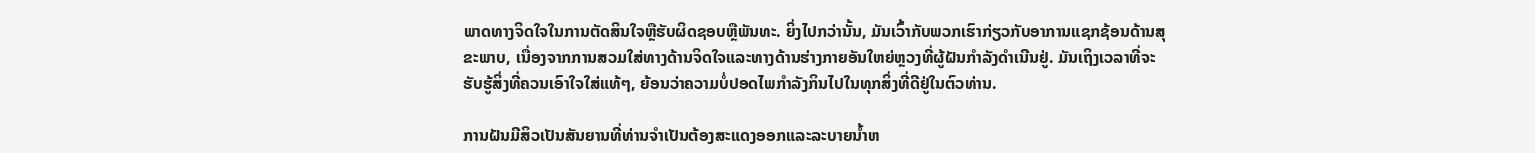ພາດທາງຈິດໃຈໃນການຕັດສິນໃຈຫຼືຮັບຜິດຊອບຫຼືພັນທະ. ຍິ່ງໄປກວ່ານັ້ນ, ມັນເວົ້າກັບພວກເຮົາກ່ຽວກັບອາການແຊກຊ້ອນດ້ານສຸຂະພາບ, ເນື່ອງຈາກການສວມໃສ່ທາງດ້ານຈິດໃຈແລະທາງດ້ານຮ່າງກາຍອັນໃຫຍ່ຫຼວງທີ່ຜູ້ຝັນກໍາລັງດໍາເນີນຢູ່. ມັນເຖິງເວລາທີ່ຈະຮັບຮູ້ສິ່ງທີ່ຄວນເອົາໃຈໃສ່ແທ້ໆ, ຍ້ອນວ່າຄວາມບໍ່ປອດໄພກໍາລັງກິນໄປໃນທຸກສິ່ງທີ່ດີຢູ່ໃນຕົວທ່ານ.

ການຝັນມີສິວເປັນສັນຍານທີ່ທ່ານຈໍາເປັນຕ້ອງສະແດງອອກແລະລະບາຍນ້ຳຫ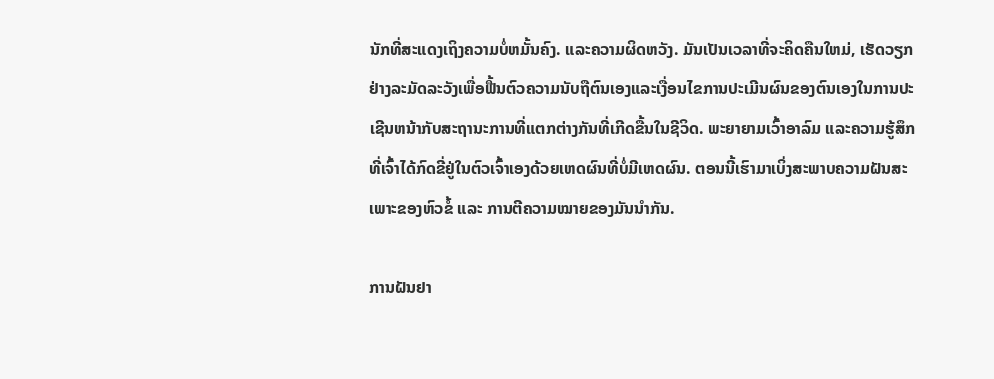ນັກທີ່ສະແດງເຖິງຄວາມບໍ່ຫມັ້ນຄົງ. ແລະຄວາມຜິດຫວັງ. ມັນເປັນເວລາທີ່ຈະຄິດຄືນໃຫມ່, ເຮັດວຽກຢ່າງລະມັດລະວັງເພື່ອຟື້ນຕົວຄວາມນັບຖືຕົນເອງແລະເງື່ອນໄຂການປະເມີນຜົນຂອງຕົນເອງໃນການປະເຊີນຫນ້າກັບສະຖານະການທີ່ແຕກຕ່າງກັນທີ່ເກີດຂື້ນໃນຊີວິດ. ພະຍາຍາມເວົ້າອາລົມ ແລະຄວາມຮູ້ສຶກທີ່ເຈົ້າໄດ້ກົດຂີ່ຢູ່ໃນຕົວເຈົ້າເອງດ້ວຍເຫດຜົນທີ່ບໍ່ມີເຫດຜົນ. ຕອນນີ້ເຮົາມາເບິ່ງສະພາບຄວາມຝັນສະເພາະຂອງຫົວຂໍ້ ແລະ ການຕີຄວາມໝາຍຂອງມັນນຳກັນ.

ການຝັນຢາ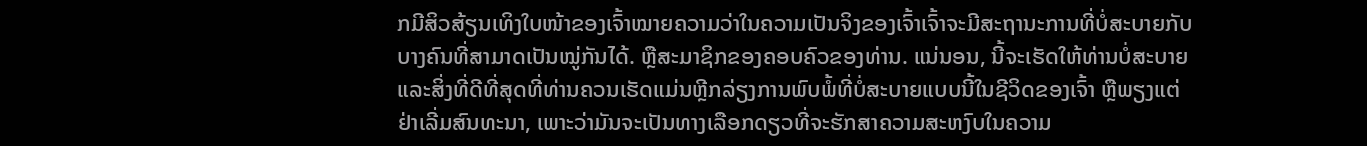ກມີສິວສ້ຽນເທິງໃບໜ້າຂອງເຈົ້າໝາຍຄວາມວ່າໃນຄວາມເປັນຈິງຂອງເຈົ້າເຈົ້າຈະມີສະຖານະການທີ່ບໍ່ສະບາຍກັບບາງຄົນທີ່ສາມາດເປັນໝູ່ກັນໄດ້. ຫຼືສະມາຊິກຂອງຄອບຄົວຂອງທ່ານ. ແນ່ນອນ, ນີ້ຈະເຮັດໃຫ້ທ່ານບໍ່ສະບາຍແລະສິ່ງທີ່ດີທີ່ສຸດທີ່ທ່ານຄວນເຮັດແມ່ນຫຼີກລ່ຽງການພົບພໍ້ທີ່ບໍ່ສະບາຍແບບນີ້ໃນຊີວິດຂອງເຈົ້າ ຫຼືພຽງແຕ່ຢ່າເລີ່ມສົນທະນາ, ເພາະວ່າມັນຈະເປັນທາງເລືອກດຽວທີ່ຈະຮັກສາຄວາມສະຫງົບໃນຄວາມ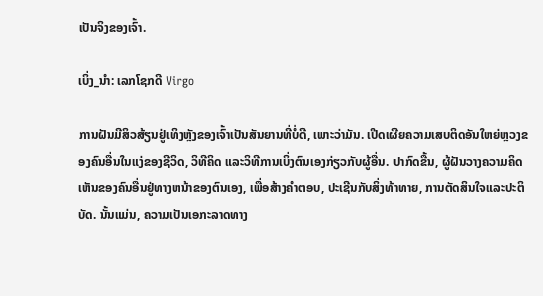ເປັນຈິງຂອງເຈົ້າ.

ເບິ່ງ_ນຳ: ເລກໂຊກດີ Virgo

ການຝັນມີສິວສ້ຽນຢູ່ເທິງຫຼັງຂອງເຈົ້າເປັນສັນຍານທີ່ບໍ່ດີ, ເພາະວ່າມັນ. ເປີດເຜີຍຄວາມເສບຕິດອັນໃຫຍ່ຫຼວງຂອງຄົນອື່ນໃນແງ່ຂອງຊີວິດ, ວິທີຄິດ ແລະວິທີການເບິ່ງຕົນເອງກ່ຽວກັບຜູ້ອື່ນ. ປາກົດຂື້ນ, ຜູ້ຝັນວາງຄວາມຄິດເຫັນຂອງຄົນອື່ນຢູ່ທາງຫນ້າຂອງຕົນເອງ, ເພື່ອສ້າງຄໍາຕອບ, ປະເຊີນກັບສິ່ງທ້າທາຍ, ການຕັດສິນໃຈແລະປະຕິບັດ. ນັ້ນແມ່ນ, ຄວາມເປັນເອກະລາດທາງ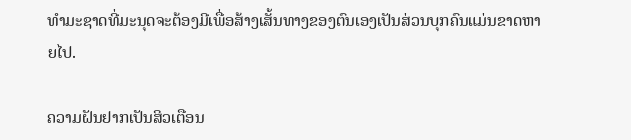ທໍາມະຊາດທີ່ມະນຸດຈະຕ້ອງມີເພື່ອສ້າງເສັ້ນທາງຂອງຕົນເອງເປັນສ່ວນບຸກຄົນແມ່ນຂາດຫາຍໄປ.

ຄວາມຝັນຢາກເປັນສິວເຕືອນ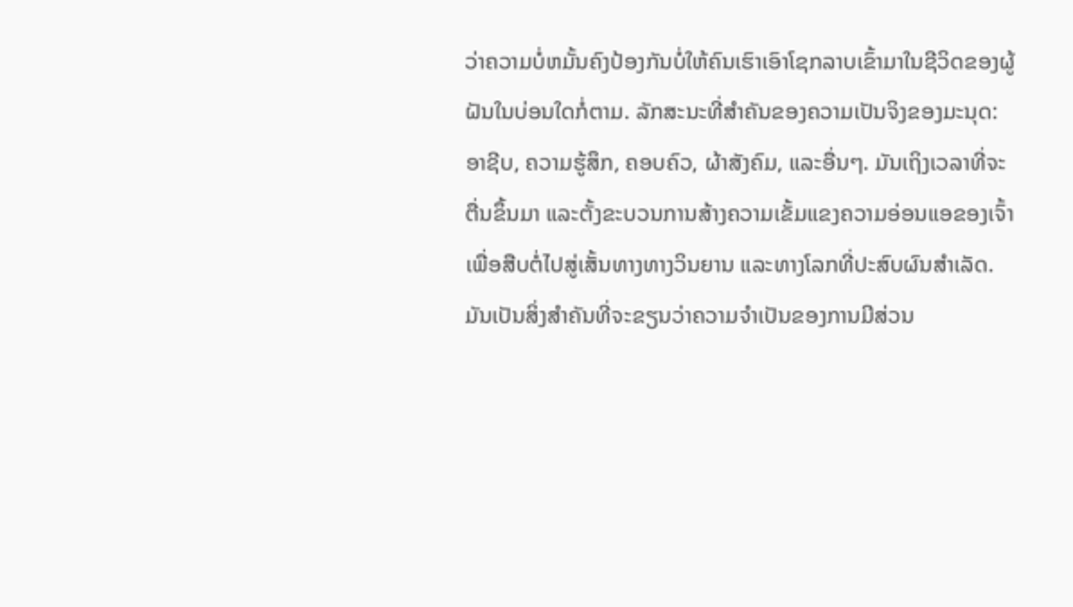ວ່າຄວາມບໍ່ຫມັ້ນຄົງປ້ອງກັນບໍ່ໃຫ້ຄົນເຮົາເອົາໂຊກລາບເຂົ້າມາໃນຊີວິດຂອງຜູ້ຝັນໃນບ່ອນໃດກໍ່ຕາມ. ລັກສະນະທີ່ສໍາຄັນຂອງຄວາມເປັນຈິງຂອງມະນຸດ: ອາຊີບ, ຄວາມຮູ້ສຶກ, ຄອບຄົວ, ຜ້າສັງຄົມ, ແລະອື່ນໆ. ມັນເຖິງເວລາທີ່ຈະຕື່ນຂຶ້ນມາ ແລະຕັ້ງຂະບວນການສ້າງຄວາມເຂັ້ມແຂງຄວາມອ່ອນແອຂອງເຈົ້າເພື່ອສືບຕໍ່ໄປສູ່ເສັ້ນທາງທາງວິນຍານ ແລະທາງໂລກທີ່ປະສົບຜົນສໍາເລັດ. ມັນເປັນສິ່ງສໍາຄັນທີ່ຈະຂຽນວ່າຄວາມຈໍາເປັນຂອງການມີສ່ວນ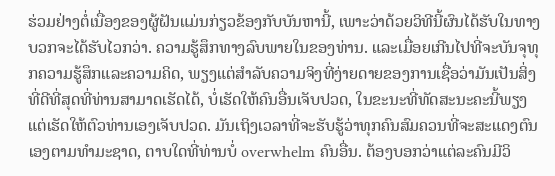ຮ່ວມຢ່າງຕໍ່ເນື່ອງຂອງຜູ້ຝັນແມ່ນກ່ຽວຂ້ອງກັບບັນຫານີ້, ເພາະວ່າດ້ວຍວິທີນີ້ຜົນໄດ້ຮັບໃນທາງບວກຈະໄດ້ຮັບໄວກວ່າ. ຄວາມຮູ້ສຶກທາງລົບພາຍໃນຂອງທ່ານ. ແລະເມື່ອຍເກີນໄປທີ່ຈະບັນຈຸທຸກຄວາມຮູ້ສຶກແລະຄວາມຄິດ, ພຽງແຕ່ສໍາລັບຄວາມຈິງທີ່ງ່າຍດາຍຂອງການເຊື່ອວ່າມັນເປັນສິ່ງທີ່ດີທີ່ສຸດທີ່ທ່ານສາມາດເຮັດໄດ້, ບໍ່ເຮັດໃຫ້ຄົນອື່ນເຈັບປວດ, ໃນຂະນະທີ່ທັດສະນະຄະນີ້ພຽງແຕ່ເຮັດໃຫ້ຕົວທ່ານເອງເຈັບປວດ. ມັນເຖິງເວລາທີ່ຈະຮັບຮູ້ວ່າທຸກຄົນສົມຄວນທີ່ຈະສະແດງຕົນເອງຕາມທໍາມະຊາດ, ຕາບໃດທີ່ທ່ານບໍ່ overwhelm ຄົນອື່ນ. ຕ້ອງບອກວ່າແຕ່ລະຄົນມີວິ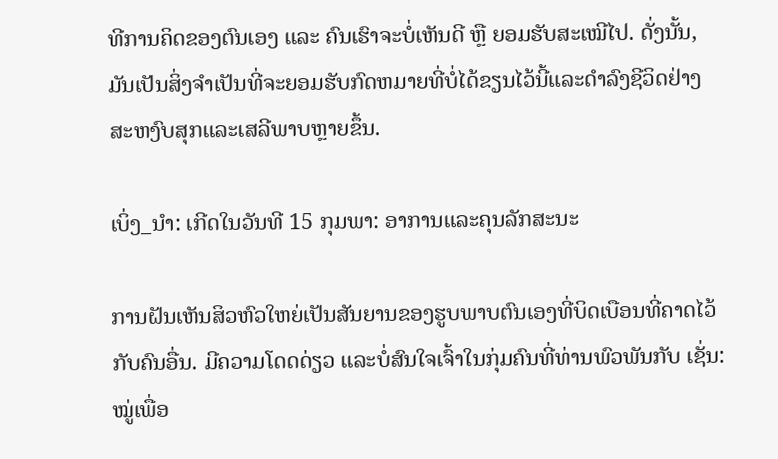ທີການຄິດຂອງຕົນເອງ ແລະ ຄົນເຮົາຈະບໍ່ເຫັນດີ ຫຼື ຍອມຮັບສະເໝີໄປ. ດັ່ງນັ້ນ, ມັນເປັນສິ່ງຈໍາເປັນທີ່ຈະຍອມຮັບກົດຫມາຍທີ່ບໍ່ໄດ້ຂຽນໄວ້ນີ້ແລະດໍາລົງຊີວິດຢ່າງສະຫງົບສຸກແລະເສລີພາບຫຼາຍຂຶ້ນ.

ເບິ່ງ_ນຳ: ເກີດໃນວັນທີ 15 ກຸມພາ: ອາການແລະຄຸນລັກສະນະ

ການຝັນເຫັນສິວຫົວໃຫຍ່ເປັນສັນຍານຂອງຮູບພາບຕົນເອງທີ່ບິດເບືອນທີ່ຄາດໄວ້ກັບຄົນອື່ນ. ມີຄວາມໂດດດ່ຽວ ແລະບໍ່ສົນໃຈເຈົ້າໃນກຸ່ມຄົນທີ່ທ່ານພົວພັນກັບ ເຊັ່ນ: ໝູ່ເພື່ອ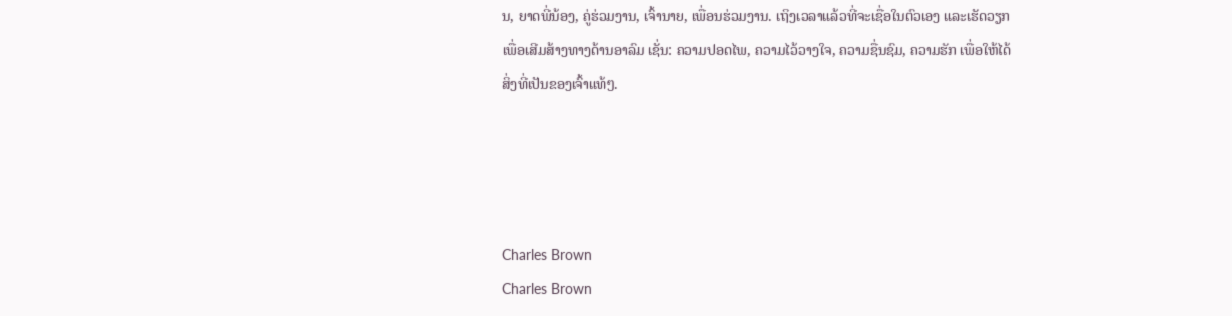ນ, ຍາດພີ່ນ້ອງ, ຄູ່ຮ່ວມງານ, ເຈົ້ານາຍ, ເພື່ອນຮ່ວມງານ. ເຖິງເວລາແລ້ວທີ່ຈະເຊື່ອໃນຕົວເອງ ແລະເຮັດວຽກເພື່ອເສີມສ້າງທາງດ້ານອາລົມ ເຊັ່ນ: ຄວາມປອດໄພ, ຄວາມໄວ້ວາງໃຈ, ຄວາມຊື່ນຊົມ, ຄວາມຮັກ ເພື່ອໃຫ້ໄດ້ສິ່ງທີ່ເປັນຂອງເຈົ້າແທ້ໆ.




Charles Brown
Charles Brown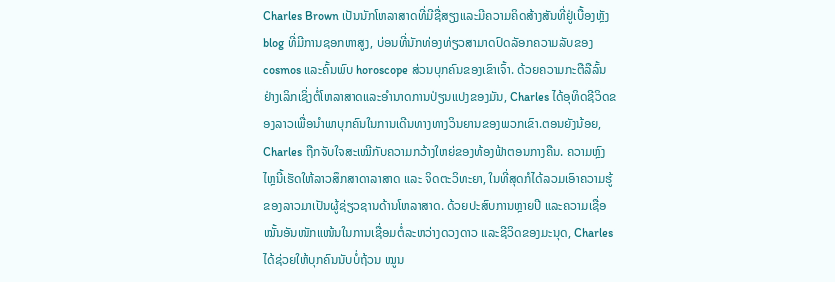Charles Brown ເປັນນັກໂຫລາສາດທີ່ມີຊື່ສຽງແລະມີຄວາມຄິດສ້າງສັນທີ່ຢູ່ເບື້ອງຫຼັງ blog ທີ່ມີການຊອກຫາສູງ, ບ່ອນທີ່ນັກທ່ອງທ່ຽວສາມາດປົດລັອກຄວາມລັບຂອງ cosmos ແລະຄົ້ນພົບ horoscope ສ່ວນບຸກຄົນຂອງເຂົາເຈົ້າ. ດ້ວຍຄວາມກະຕືລືລົ້ນຢ່າງເລິກເຊິ່ງຕໍ່ໂຫລາສາດແລະອໍານາດການປ່ຽນແປງຂອງມັນ, Charles ໄດ້ອຸທິດຊີວິດຂອງລາວເພື່ອນໍາພາບຸກຄົນໃນການເດີນທາງທາງວິນຍານຂອງພວກເຂົາ.ຕອນຍັງນ້ອຍ, Charles ຖືກຈັບໃຈສະເໝີກັບຄວາມກວ້າງໃຫຍ່ຂອງທ້ອງຟ້າຕອນກາງຄືນ. ຄວາມຫຼົງໄຫຼນີ້ເຮັດໃຫ້ລາວສຶກສາດາລາສາດ ແລະ ຈິດຕະວິທະຍາ, ໃນທີ່ສຸດກໍໄດ້ລວມເອົາຄວາມຮູ້ຂອງລາວມາເປັນຜູ້ຊ່ຽວຊານດ້ານໂຫລາສາດ. ດ້ວຍປະສົບການຫຼາຍປີ ແລະຄວາມເຊື່ອໝັ້ນອັນໜັກແໜ້ນໃນການເຊື່ອມຕໍ່ລະຫວ່າງດວງດາວ ແລະຊີວິດຂອງມະນຸດ, Charles ໄດ້ຊ່ວຍໃຫ້ບຸກຄົນນັບບໍ່ຖ້ວນ ໝູນ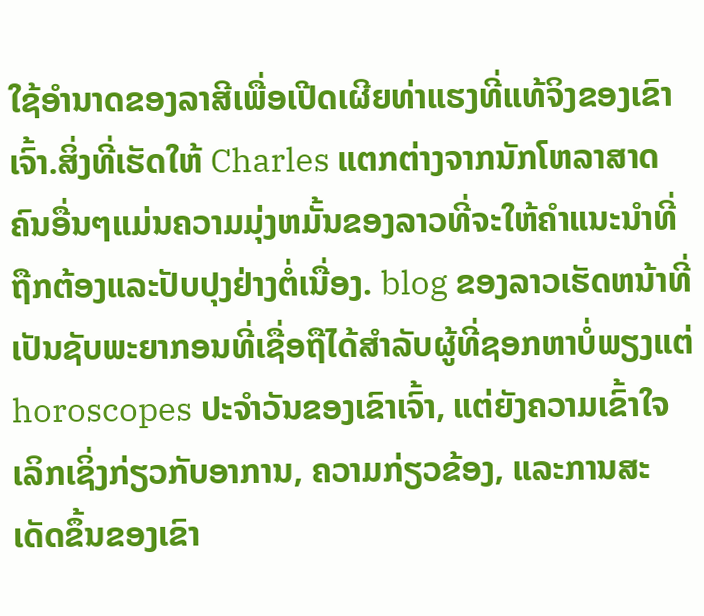ໃຊ້ອຳນາດຂອງລາສີເພື່ອເປີດເຜີຍທ່າແຮງທີ່ແທ້ຈິງຂອງເຂົາເຈົ້າ.ສິ່ງທີ່ເຮັດໃຫ້ Charles ແຕກຕ່າງຈາກນັກໂຫລາສາດຄົນອື່ນໆແມ່ນຄວາມມຸ່ງຫມັ້ນຂອງລາວທີ່ຈະໃຫ້ຄໍາແນະນໍາທີ່ຖືກຕ້ອງແລະປັບປຸງຢ່າງຕໍ່ເນື່ອງ. blog ຂອງລາວເຮັດຫນ້າທີ່ເປັນຊັບພະຍາກອນທີ່ເຊື່ອຖືໄດ້ສໍາລັບຜູ້ທີ່ຊອກຫາບໍ່ພຽງແຕ່ horoscopes ປະຈໍາວັນຂອງເຂົາເຈົ້າ, ແຕ່ຍັງຄວາມເຂົ້າໃຈເລິກເຊິ່ງກ່ຽວກັບອາການ, ຄວາມກ່ຽວຂ້ອງ, ແລະການສະເດັດຂຶ້ນຂອງເຂົາ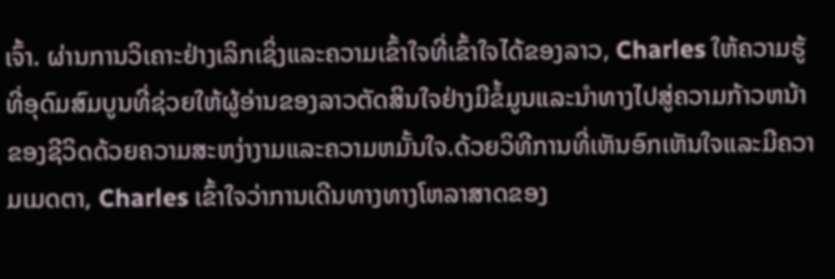ເຈົ້າ. ຜ່ານການວິເຄາະຢ່າງເລິກເຊິ່ງແລະຄວາມເຂົ້າໃຈທີ່ເຂົ້າໃຈໄດ້ຂອງລາວ, Charles ໃຫ້ຄວາມຮູ້ທີ່ອຸດົມສົມບູນທີ່ຊ່ວຍໃຫ້ຜູ້ອ່ານຂອງລາວຕັດສິນໃຈຢ່າງມີຂໍ້ມູນແລະນໍາທາງໄປສູ່ຄວາມກ້າວຫນ້າຂອງຊີວິດດ້ວຍຄວາມສະຫງ່າງາມແລະຄວາມຫມັ້ນໃຈ.ດ້ວຍວິທີການທີ່ເຫັນອົກເຫັນໃຈແລະມີຄວາມເມດຕາ, Charles ເຂົ້າໃຈວ່າການເດີນທາງທາງໂຫລາສາດຂອງ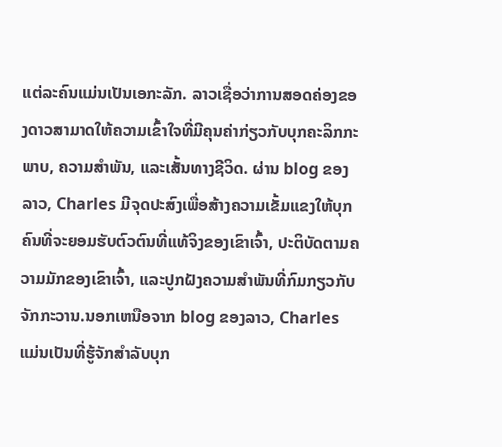ແຕ່ລະຄົນແມ່ນເປັນເອກະລັກ. ລາວເຊື່ອວ່າການສອດຄ່ອງຂອງດາວສາມາດໃຫ້ຄວາມເຂົ້າໃຈທີ່ມີຄຸນຄ່າກ່ຽວກັບບຸກຄະລິກກະພາບ, ຄວາມສໍາພັນ, ແລະເສັ້ນທາງຊີວິດ. ຜ່ານ blog ຂອງລາວ, Charles ມີຈຸດປະສົງເພື່ອສ້າງຄວາມເຂັ້ມແຂງໃຫ້ບຸກຄົນທີ່ຈະຍອມຮັບຕົວຕົນທີ່ແທ້ຈິງຂອງເຂົາເຈົ້າ, ປະຕິບັດຕາມຄວາມມັກຂອງເຂົາເຈົ້າ, ແລະປູກຝັງຄວາມສໍາພັນທີ່ກົມກຽວກັບຈັກກະວານ.ນອກເຫນືອຈາກ blog ຂອງລາວ, Charles ແມ່ນເປັນທີ່ຮູ້ຈັກສໍາລັບບຸກ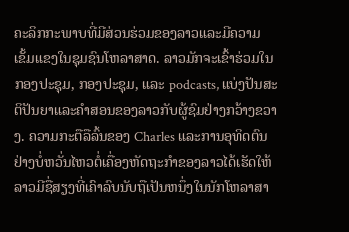ຄະລິກກະພາບທີ່ມີສ່ວນຮ່ວມຂອງລາວແລະມີຄວາມເຂັ້ມແຂງໃນຊຸມຊົນໂຫລາສາດ. ລາວມັກຈະເຂົ້າຮ່ວມໃນກອງປະຊຸມ, ກອງປະຊຸມ, ແລະ podcasts, ແບ່ງປັນສະຕິປັນຍາແລະຄໍາສອນຂອງລາວກັບຜູ້ຊົມຢ່າງກວ້າງຂວາງ. ຄວາມກະຕືລືລົ້ນຂອງ Charles ແລະການອຸທິດຕົນຢ່າງບໍ່ຫວັ່ນໄຫວຕໍ່ເຄື່ອງຫັດຖະກໍາຂອງລາວໄດ້ເຮັດໃຫ້ລາວມີຊື່ສຽງທີ່ເຄົາລົບນັບຖືເປັນຫນຶ່ງໃນນັກໂຫລາສາ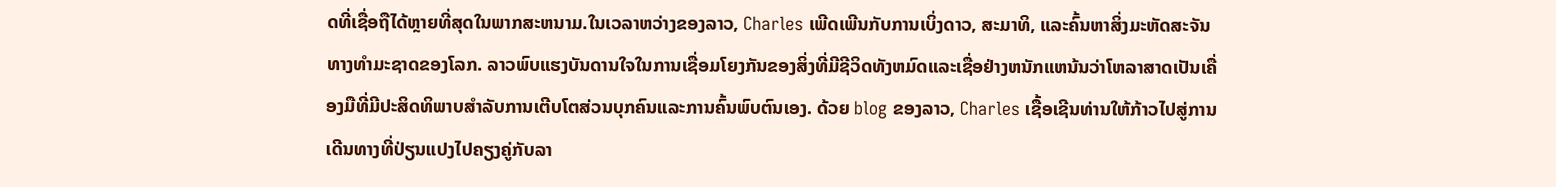ດທີ່ເຊື່ອຖືໄດ້ຫຼາຍທີ່ສຸດໃນພາກສະຫນາມ.ໃນເວລາຫວ່າງຂອງລາວ, Charles ເພີດເພີນກັບການເບິ່ງດາວ, ສະມາທິ, ແລະຄົ້ນຫາສິ່ງມະຫັດສະຈັນທາງທໍາມະຊາດຂອງໂລກ. ລາວພົບແຮງບັນດານໃຈໃນການເຊື່ອມໂຍງກັນຂອງສິ່ງທີ່ມີຊີວິດທັງຫມົດແລະເຊື່ອຢ່າງຫນັກແຫນ້ນວ່າໂຫລາສາດເປັນເຄື່ອງມືທີ່ມີປະສິດທິພາບສໍາລັບການເຕີບໂຕສ່ວນບຸກຄົນແລະການຄົ້ນພົບຕົນເອງ. ດ້ວຍ blog ຂອງລາວ, Charles ເຊື້ອເຊີນທ່ານໃຫ້ກ້າວໄປສູ່ການເດີນທາງທີ່ປ່ຽນແປງໄປຄຽງຄູ່ກັບລາ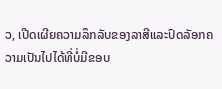ວ, ເປີດເຜີຍຄວາມລຶກລັບຂອງລາສີແລະປົດລັອກຄວາມເປັນໄປໄດ້ທີ່ບໍ່ມີຂອບ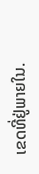ເຂດທີ່ຢູ່ພາຍໃນ.